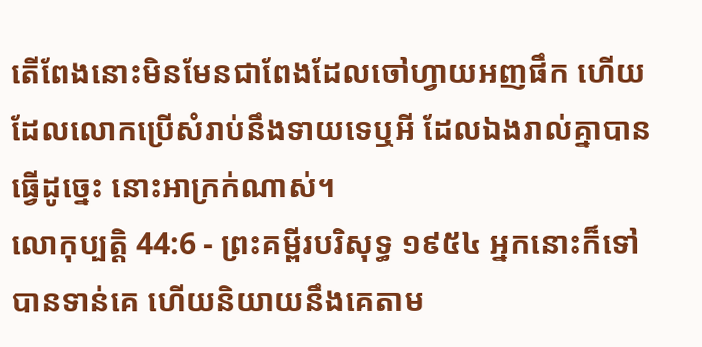តើពែងនោះមិនមែនជាពែងដែលចៅហ្វាយអញផឹក ហើយដែលលោកប្រើសំរាប់នឹងទាយទេឬអី ដែលឯងរាល់គ្នាបានធ្វើដូច្នេះ នោះអាក្រក់ណាស់។
លោកុប្បត្តិ 44:6 - ព្រះគម្ពីរបរិសុទ្ធ ១៩៥៤ អ្នកនោះក៏ទៅបានទាន់គេ ហើយនិយាយនឹងគេតាម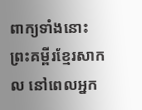ពាក្យទាំងនោះ ព្រះគម្ពីរខ្មែរសាកល នៅពេលអ្នក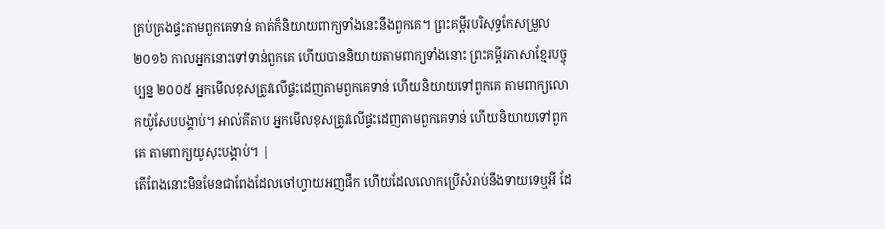គ្រប់គ្រងផ្ទះតាមពួកគេទាន់ គាត់ក៏និយាយពាក្យទាំងនេះនឹងពួកគេ។ ព្រះគម្ពីរបរិសុទ្ធកែសម្រួល ២០១៦ កាលអ្នកនោះទៅទាន់ពួកគេ ហើយបាននិយាយតាមពាក្យទាំងនោះ ព្រះគម្ពីរភាសាខ្មែរបច្ចុប្បន្ន ២០០៥ អ្នកមើលខុសត្រូវលើផ្ទះដេញតាមពួកគេទាន់ ហើយនិយាយទៅពួកគេ តាមពាក្យលោកយ៉ូសែបបង្គាប់។ អាល់គីតាប អ្នកមើលខុសត្រូវលើផ្ទះដេញតាមពួកគេទាន់ ហើយនិយាយទៅពួកគេ តាមពាក្យយូសុះបង្គាប់។ |
តើពែងនោះមិនមែនជាពែងដែលចៅហ្វាយអញផឹក ហើយដែលលោកប្រើសំរាប់នឹងទាយទេឬអី ដែ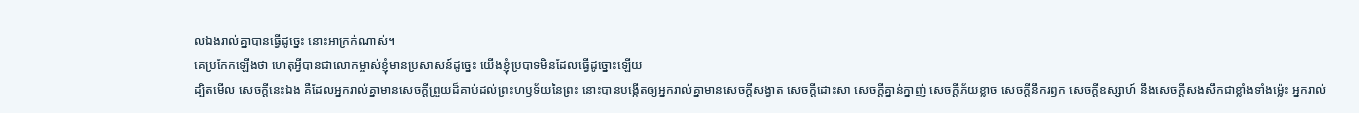លឯងរាល់គ្នាបានធ្វើដូច្នេះ នោះអាក្រក់ណាស់។
គេប្រកែកឡើងថា ហេតុអ្វីបានជាលោកម្ចាស់ខ្ញុំមានប្រសាសន៍ដូច្នេះ យើងខ្ញុំប្របាទមិនដែលធ្វើដូច្នោះឡើយ
ដ្បិតមើល សេចក្ដីនេះឯង គឺដែលអ្នករាល់គ្នាមានសេចក្ដីព្រួយដ៏គាប់ដល់ព្រះហឫទ័យនៃព្រះ នោះបានបង្កើតឲ្យអ្នករាល់គ្នាមានសេចក្ដីសង្វាត សេចក្ដីដោះសា សេចក្ដីគ្នាន់ក្នាញ់ សេចក្ដីភ័យខ្លាច សេចក្ដីនឹករឭក សេចក្ដីឧស្សាហ៍ នឹងសេចក្ដីសងសឹកជាខ្លាំងទាំងម៉្លេះ អ្នករាល់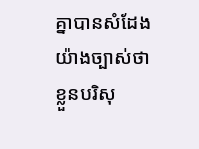គ្នាបានសំដែងយ៉ាងច្បាស់ថា ខ្លួនបរិសុ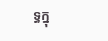ទ្ធក្នុ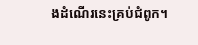ងដំណើរនេះគ្រប់ជំពូក។